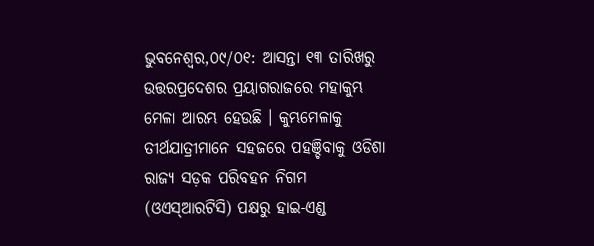ଭୁବନେଶ୍ୱର,୦୯/୦୧: ଆସନ୍ତା ୧୩ ତାରିଖରୁ ଉତ୍ତରପ୍ରଦେଶର ପ୍ରୟାଗରାଜରେ ମହାକୁମ୍ଭ ମେଳା ଆରମ୍ଭ ହେଉଛି । କୁମ୍ଭମେଳାକୁ ତୀର୍ଥଯାତ୍ରୀମାନେ ସହଜରେ ପହଞ୍ଚିବାକୁ ଓଡିଶା ରାଜ୍ୟ ସଡ଼କ ପରିବହନ ନିଗମ (ଓଏସ୍ଆରଟିସି) ପକ୍ଷରୁ ହାଇ-ଏଣ୍ଡ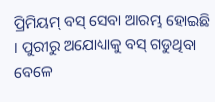ପ୍ରିମିୟମ୍ ବସ୍ ସେବା ଆରମ୍ଭ ହୋଇଛି । ପୁରୀରୁ ଅଯୋଧ୍ୟାକୁ ବସ୍ ଗଡୁଥିବା ବେଳେ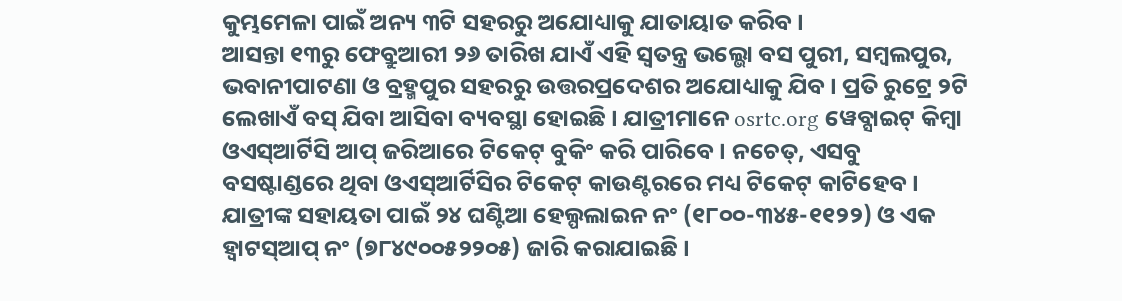କୁମ୍ଭମେଳା ପାଇଁ ଅନ୍ୟ ୩ଟି ସହରରୁ ଅଯୋଧ୍ୟାକୁ ଯାତାୟାତ କରିବ ।
ଆସନ୍ତା ୧୩ରୁ ଫେବ୍ରୁଆରୀ ୨୬ ତାରିଖ ଯାଏଁ ଏହି ସ୍ୱତନ୍ତ୍ର ଭଲ୍ଭୋ ବସ ପୁରୀ, ସମ୍ବଲପୁର, ଭବାନୀପାଟଣା ଓ ବ୍ରହ୍ମପୁର ସହରରୁ ଉତ୍ତରପ୍ରଦେଶର ଅଯୋଧ୍ୟାକୁ ଯିବ । ପ୍ରତି ରୁଟ୍ରେ ୨ଟି ଲେଖାଏଁ ବସ୍ ଯିବା ଆସିବା ବ୍ୟବସ୍ଥା ହୋଇଛି । ଯାତ୍ରୀମାନେ osrtc.org ୱେବ୍ସାଇଟ୍ କିମ୍ବା ଓଏସ୍ଆର୍ଟିସି ଆପ୍ ଜରିଆରେ ଟିକେଟ୍ ବୁକିଂ କରି ପାରିବେ । ନଚେତ୍, ଏସବୁ ବସଷ୍ଟାଣ୍ଡରେ ଥିବା ଓଏସ୍ଆର୍ଟିସିର ଟିକେଟ୍ କାଉଣ୍ଟରରେ ମଧ୍ୟ ଟିକେଟ୍ କାଟିହେବ । ଯାତ୍ରୀଙ୍କ ସହାୟତା ପାଇଁ ୨୪ ଘଣ୍ଟିଆ ହେଲ୍ପଲାଇନ ନଂ (୧୮୦୦-୩୪୫-୧୧୨୨) ଓ ଏକ ହ୍ୱାଟସ୍ଆପ୍ ନଂ (୭୮୪୯୦୦୫୨୨୦୫) ଜାରି କରାଯାଇଛି ।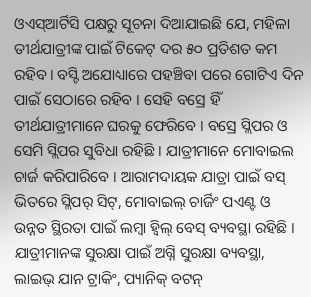ଓଏସ୍ଆର୍ଟିସି ପକ୍ଷରୁ ସୂଚନା ଦିଆଯାଇଛି ଯେ, ମହିଳା ତୀର୍ଥଯାତ୍ରୀଙ୍କ ପାଇଁ ଟିକେଟ୍ ଦର ୫୦ ପ୍ରତିଶତ କମ ରହିବ। ବସ୍ଟି ଅଯୋଧ୍ୟାରେ ପହଞ୍ଚିବା ପରେ ଗୋଟିଏ ଦିନ ପାଇଁ ସେଠାରେ ରହିବ । ସେହି ବସ୍ରେ ହିଁ ତୀର୍ଥଯାତ୍ରୀମାନେ ଘରକୁ ଫେରିବେ । ବସ୍ରେ ସ୍ଲିପର ଓ ସେମି ସ୍ଲିପର ସୁବିଧା ରହିଛି । ଯାତ୍ରୀମାନେ ମୋବାଇଲ ଚାର୍ଜ କରିପାରିବେ । ଆରାମଦାୟକ ଯାତ୍ରା ପାଇଁ ବସ୍ ଭିତରେ ସ୍ଲିପର୍ ସିଟ୍, ମୋବାଇଲ୍ ଚାର୍ଜିଂ ପଏଣ୍ଟ ଓ ଉନ୍ନତ ସ୍ଥିରତା ପାଇଁ ଲମ୍ବା ହ୍ୱିଲ୍ ବେସ୍ ବ୍ୟବସ୍ଥା ରହିଛି । ଯାତ୍ରୀମାନଙ୍କ ସୁରକ୍ଷା ପାଇଁ ଅଗ୍ନି ସୁରକ୍ଷା ବ୍ୟବସ୍ଥା, ଲାଇଭ୍ ଯାନ ଟ୍ରାକିଂ, ପ୍ୟାନିକ୍ ବଟନ୍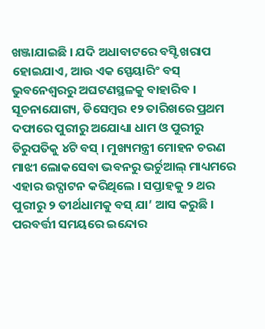ଖଞ୍ଜାଯାଇଛି । ଯଦି ଅଧାବାଟରେ ବସ୍ଟି ଖରାପ ହୋଇଯାଏ, ଆଉ ଏକ ସ୍ପେୟାରିଂ ବସ୍ ଭୁବନେଶ୍ୱରରୁ ଅଘଟଣସ୍ଥଳକୁ ବାହାରିବ ।
ସୂଚନାଯୋଗ୍ୟ, ଡିସେମ୍ବର ୧୨ ତାରିଖରେ ପ୍ରଥମ ଦଫାରେ ପୁରୀରୁ ଅଯୋଧ୍ୟା ଧାମ ଓ ପୁରୀରୁ ତିରୁପତିକୁ ୪ଟି ବସ୍ । ମୁଖ୍ୟମନ୍ତ୍ରୀ ମୋହନ ଚରଣ ମାଝୀ ଲୋକସେବା ଭବନରୁ ଭର୍ଚୁଆଲ୍ ମାଧ୍ୟମରେ ଏହାର ଉଦ୍ଘାଟନ କରିଥିଲେ । ସପ୍ତାହକୁ ୨ ଥର ପୁରୀରୁ ୨ ତୀର୍ଥଧାମକୁ ବସ୍ ଯା’ ଆସ କରୁଛି । ପରବର୍ତ୍ତୀ ସମୟରେ ଇନ୍ଦୋର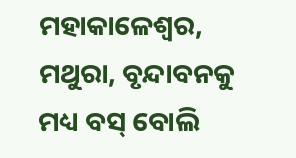ମହାକାଳେଶ୍ୱର, ମଥୁରା, ବୃନ୍ଦାବନକୁ ମଧ୍ୟ ବସ୍ ବୋଲି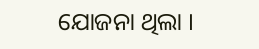ଯୋଜନା ଥିଲା ।